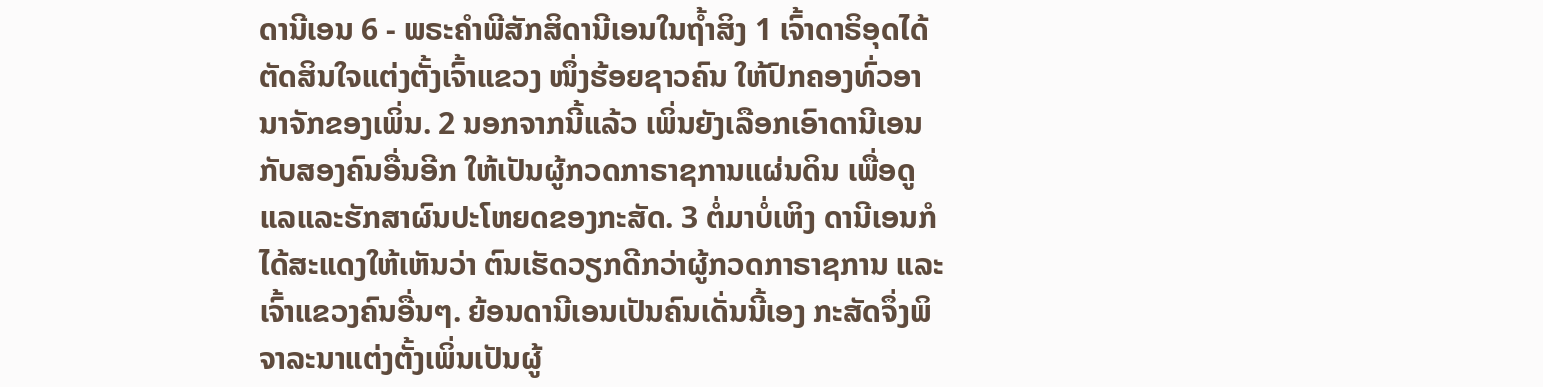ດານີເອນ 6 - ພຣະຄຳພີສັກສິດານີເອນໃນຖໍ້າສິງ 1 ເຈົ້າດາຣິອຸດໄດ້ຕັດສິນໃຈແຕ່ງຕັ້ງເຈົ້າແຂວງ ໜຶ່ງຮ້ອຍຊາວຄົນ ໃຫ້ປົກຄອງທົ່ວອານາຈັກຂອງເພິ່ນ. 2 ນອກຈາກນີ້ແລ້ວ ເພິ່ນຍັງເລືອກເອົາດານີເອນກັບສອງຄົນອື່ນອີກ ໃຫ້ເປັນຜູ້ກວດກາຣາຊການແຜ່ນດິນ ເພື່ອດູແລແລະຮັກສາຜົນປະໂຫຍດຂອງກະສັດ. 3 ຕໍ່ມາບໍ່ເຫິງ ດານີເອນກໍໄດ້ສະແດງໃຫ້ເຫັນວ່າ ຕົນເຮັດວຽກດີກວ່າຜູ້ກວດກາຣາຊການ ແລະເຈົ້າແຂວງຄົນອື່ນໆ. ຍ້ອນດານີເອນເປັນຄົນເດັ່ນນີ້ເອງ ກະສັດຈຶ່ງພິຈາລະນາແຕ່ງຕັ້ງເພິ່ນເປັນຜູ້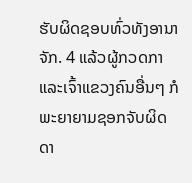ຮັບຜິດຊອບທົ່ວທັງອານາຈັກ. 4 ແລ້ວຜູ້ກວດກາ ແລະເຈົ້າແຂວງຄົນອື່ນໆ ກໍພະຍາຍາມຊອກຈັບຜິດດາ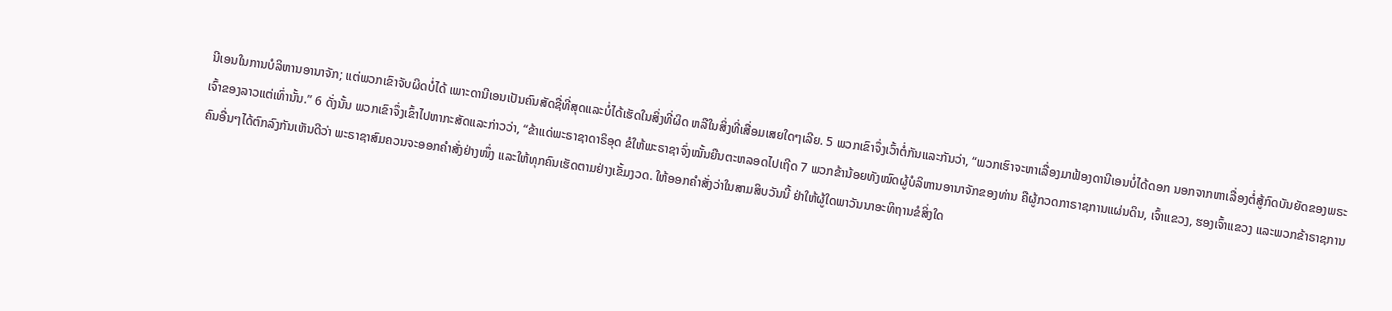ນີເອນໃນການບໍລິຫານອານາຈັກ; ແຕ່ພວກເຂົາຈັບຜິດບໍ່ໄດ້ ເພາະດານີເອນເປັນຄົນສັດຊື່ທີ່ສຸດແລະບໍ່ໄດ້ເຮັດໃນສິ່ງທີ່ຜິດ ຫລືໃນສິ່ງທີ່ເສື່ອມເສຍໃດໆເລີຍ. 5 ພວກເຂົາຈຶ່ງເວົ້າຕໍ່ກັນແລະກັນວ່າ, “ພວກເຮົາຈະຫາເລື່ອງມາຟ້ອງດານີເອນບໍ່ໄດ້ດອກ ນອກຈາກຫາເລື່ອງຕໍ່ສູ້ກົດບັນຍັດຂອງພຣະເຈົ້າຂອງລາວແຕ່ເທົ່ານັ້ນ.” 6 ດັ່ງນັ້ນ ພວກເຂົາຈຶ່ງເຂົ້າໄປຫາກະສັດແລະກ່າວວ່າ, “ຂ້າແດ່ພະຣາຊາດາຣິອຸດ ຂໍໃຫ້ພະຣາຊາຈົ່ງໝັ້ນຍືນຕະຫລອດໄປເຖີດ 7 ພວກຂ້ານ້ອຍທັງໝົດຜູ້ບໍລິຫານອານາຈັກຂອງທ່ານ ຄືຜູ້ກວດກາຣາຊການແຜ່ນດິນ, ເຈົ້າແຂວງ, ຮອງເຈົ້າແຂວງ ແລະພວກຂ້າຣາຊການຄົນອື່ນໆໄດ້ຕົກລົງກັນເຫັນດີວ່າ ພະຣາຊາສົມຄວນຈະອອກຄຳສັ່ງຢ່າງໜຶ່ງ ແລະໃຫ້ທຸກຄົນເຮັດຕາມຢ່າງເຂັ້ມງວດ. ໃຫ້ອອກຄຳສັ່ງວ່າໃນສາມສິບວັນນີ້ ຢ່າໃຫ້ຜູ້ໃດພາວັນນາອະທິຖານຂໍສິ່ງໃດ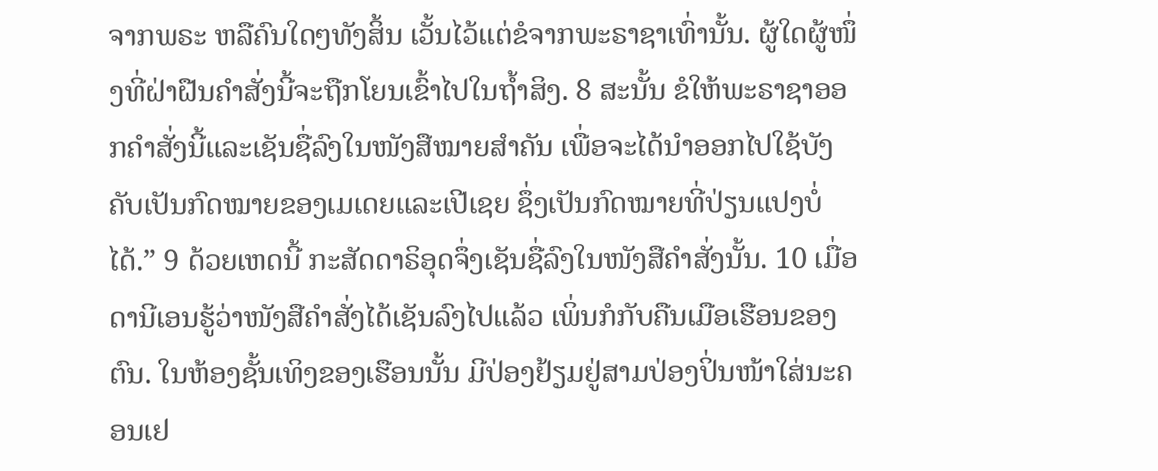ຈາກພຣະ ຫລືຄົນໃດໆທັງສິ້ນ ເວັ້ນໄວ້ແຕ່ຂໍຈາກພະຣາຊາເທົ່ານັ້ນ. ຜູ້ໃດຜູ້ໜຶ່ງທີ່ຝ່າຝືນຄຳສັ່ງນີ້ຈະຖືກໂຍນເຂົ້າໄປໃນຖໍ້າສິງ. 8 ສະນັ້ນ ຂໍໃຫ້ພະຣາຊາອອກຄຳສັ່ງນີ້ແລະເຊັນຊື່ລົງໃນໜັງສືໝາຍສຳຄັນ ເພື່ອຈະໄດ້ນຳອອກໄປໃຊ້ບັງຄັບເປັນກົດໝາຍຂອງເມເດຍແລະເປີເຊຍ ຊຶ່ງເປັນກົດໝາຍທີ່ປ່ຽນແປງບໍ່ໄດ້.” 9 ດ້ວຍເຫດນີ້ ກະສັດດາຣິອຸດຈຶ່ງເຊັນຊື່ລົງໃນໜັງສືຄຳສັ່ງນັ້ນ. 10 ເມື່ອດານີເອນຮູ້ວ່າໜັງສືຄຳສັ່ງໄດ້ເຊັນລົງໄປແລ້ວ ເພິ່ນກໍກັບຄືນເມືອເຮືອນຂອງຕົນ. ໃນຫ້ອງຊັ້ນເທິງຂອງເຮືອນນັ້ນ ມີປ່ອງຢ້ຽມຢູ່ສາມປ່ອງປິ່ນໜ້າໃສ່ນະຄອນເຢ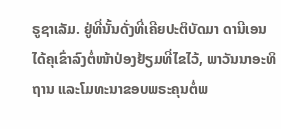ຣູຊາເລັມ. ຢູ່ທີ່ນັ້ນດັ່ງທີ່ເຄີຍປະຕິບັດມາ ດານີເອນໄດ້ຄຸເຂົ່າລົງຕໍ່ໜ້າປ່ອງຢ້ຽມທີ່ໄຂໄວ້, ພາວັນນາອະທິຖານ ແລະໂມທະນາຂອບພຣະຄຸນຕໍ່ພ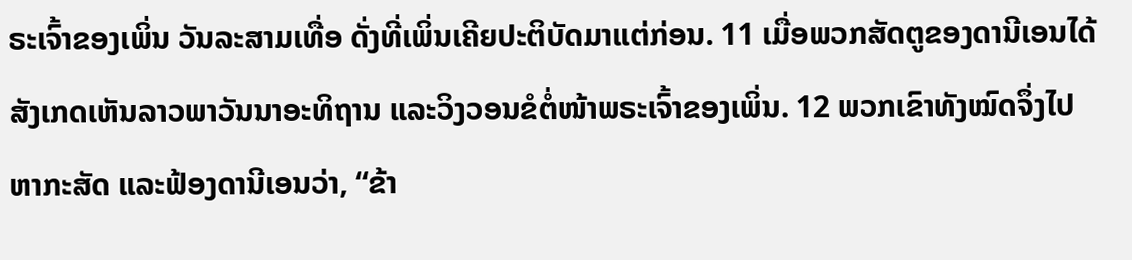ຣະເຈົ້າຂອງເພິ່ນ ວັນລະສາມເທື່ອ ດັ່ງທີ່ເພິ່ນເຄີຍປະຕິບັດມາແຕ່ກ່ອນ. 11 ເມື່ອພວກສັດຕູຂອງດານີເອນໄດ້ສັງເກດເຫັນລາວພາວັນນາອະທິຖານ ແລະວິງວອນຂໍຕໍ່ໜ້າພຣະເຈົ້າຂອງເພິ່ນ. 12 ພວກເຂົາທັງໝົດຈຶ່ງໄປຫາກະສັດ ແລະຟ້ອງດານີເອນວ່າ, “ຂ້າ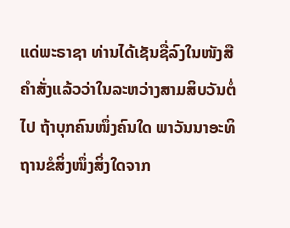ແດ່ພະຣາຊາ ທ່ານໄດ້ເຊັນຊື່ລົງໃນໜັງສືຄຳສັ່ງແລ້ວວ່າໃນລະຫວ່າງສາມສິບວັນຕໍ່ໄປ ຖ້າບຸກຄົນໜຶ່ງຄົນໃດ ພາວັນນາອະທິຖານຂໍສິ່ງໜຶ່ງສິ່ງໃດຈາກ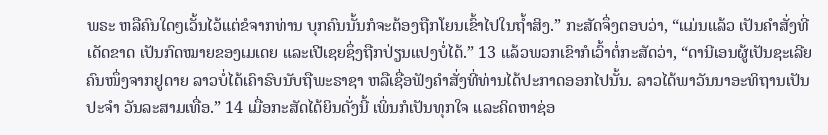ພຣະ ຫລືຄົນໃດໆເວັ້ນໄວ້ແຕ່ຂໍຈາກທ່ານ ບຸກຄົນນັ້ນກໍຈະຕ້ອງຖືກໂຍນເຂົ້າໄປໃນຖໍ້າສິງ.” ກະສັດຈຶ່ງຕອບວ່າ, “ແມ່ນແລ້ວ ເປັນຄຳສັ່ງທີ່ເດັດຂາດ ເປັນກົດໝາຍຂອງເມເດຍ ແລະເປີເຊຍຊຶ່ງຖືກປ່ຽນແປງບໍ່ໄດ້.” 13 ແລ້ວພວກເຂົາກໍເວົ້າຕໍ່ກະສັດວ່າ, “ດານີເອນຜູ້ເປັນຊະເລີຍຄົນໜຶ່ງຈາກຢູດາຍ ລາວບໍ່ໄດ້ເຄົາຣົບນັບຖືພະຣາຊາ ຫລືເຊື່ອຟັງຄຳສັ່ງທີ່ທ່ານໄດ້ປະກາດອອກໄປນັ້ນ. ລາວໄດ້ພາວັນນາອະທິຖານເປັນປະຈຳ ວັນລະສາມເທື່ອ.” 14 ເມື່ອກະສັດໄດ້ຍິນດັ່ງນີ້ ເພິ່ນກໍເປັນທຸກໃຈ ແລະຄິດຫາຊ່ອ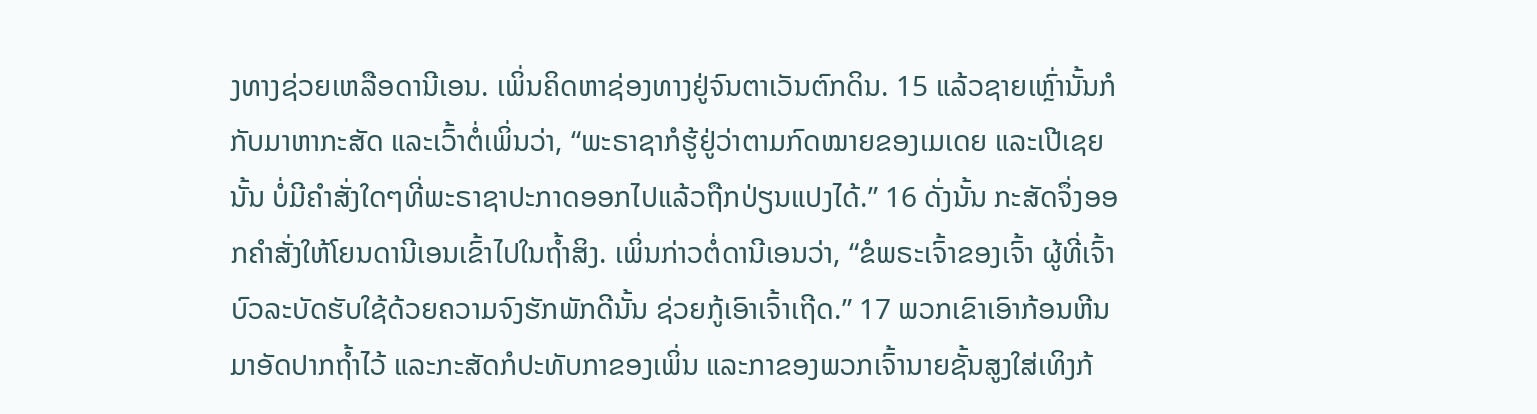ງທາງຊ່ວຍເຫລືອດານີເອນ. ເພິ່ນຄິດຫາຊ່ອງທາງຢູ່ຈົນຕາເວັນຕົກດິນ. 15 ແລ້ວຊາຍເຫຼົ່ານັ້ນກໍກັບມາຫາກະສັດ ແລະເວົ້າຕໍ່ເພິ່ນວ່າ, “ພະຣາຊາກໍຮູ້ຢູ່ວ່າຕາມກົດໝາຍຂອງເມເດຍ ແລະເປີເຊຍນັ້ນ ບໍ່ມີຄຳສັ່ງໃດໆທີ່ພະຣາຊາປະກາດອອກໄປແລ້ວຖືກປ່ຽນແປງໄດ້.” 16 ດັ່ງນັ້ນ ກະສັດຈຶ່ງອອກຄຳສັ່ງໃຫ້ໂຍນດານີເອນເຂົ້າໄປໃນຖໍ້າສິງ. ເພິ່ນກ່າວຕໍ່ດານີເອນວ່າ, “ຂໍພຣະເຈົ້າຂອງເຈົ້າ ຜູ້ທີ່ເຈົ້າບົວລະບັດຮັບໃຊ້ດ້ວຍຄວາມຈົງຮັກພັກດີນັ້ນ ຊ່ວຍກູ້ເອົາເຈົ້າເຖີດ.” 17 ພວກເຂົາເອົາກ້ອນຫີນມາອັດປາກຖໍ້າໄວ້ ແລະກະສັດກໍປະທັບກາຂອງເພິ່ນ ແລະກາຂອງພວກເຈົ້ານາຍຊັ້ນສູງໃສ່ເທິງກ້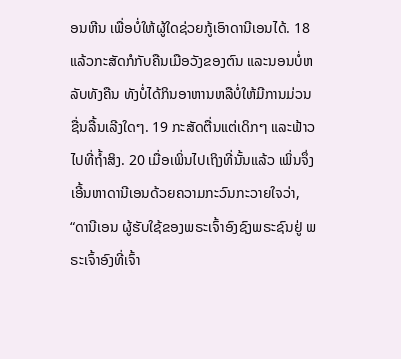ອນຫີນ ເພື່ອບໍ່ໃຫ້ຜູ້ໃດຊ່ວຍກູ້ເອົາດານີເອນໄດ້. 18 ແລ້ວກະສັດກໍກັບຄືນເມືອວັງຂອງຕົນ ແລະນອນບໍ່ຫລັບທັງຄືນ ທັງບໍ່ໄດ້ກິນອາຫານຫລືບໍ່ໃຫ້ມີການມ່ວນຊື່ນລື້ນເລີງໃດໆ. 19 ກະສັດຕື່ນແຕ່ເດິກໆ ແລະຟ້າວໄປທີ່ຖໍ້າສິງ. 20 ເມື່ອເພິ່ນໄປເຖິງທີ່ນັ້ນແລ້ວ ເພິ່ນຈຶ່ງເອີ້ນຫາດານີເອນດ້ວຍຄວາມກະວົນກະວາຍໃຈວ່າ, “ດານີເອນ ຜູ້ຮັບໃຊ້ຂອງພຣະເຈົ້າອົງຊົງພຣະຊົນຢູ່ ພຣະເຈົ້າອົງທີ່ເຈົ້າ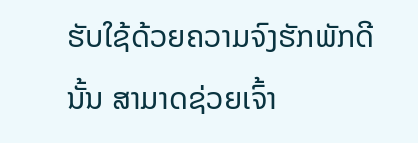ຮັບໃຊ້ດ້ວຍຄວາມຈົງຮັກພັກດີນັ້ນ ສາມາດຊ່ວຍເຈົ້າ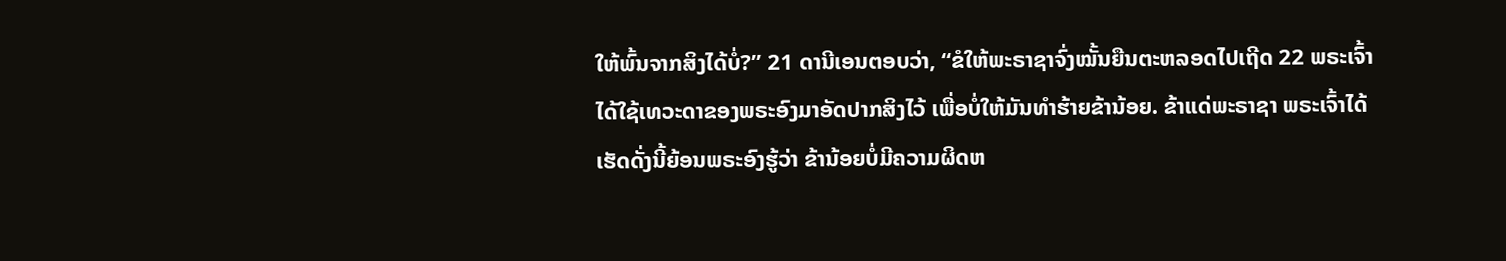ໃຫ້ພົ້ນຈາກສິງໄດ້ບໍ່?” 21 ດານີເອນຕອບວ່າ, “ຂໍໃຫ້ພະຣາຊາຈົ່ງໝັ້ນຍືນຕະຫລອດໄປເຖີດ 22 ພຣະເຈົ້າໄດ້ໃຊ້ເທວະດາຂອງພຣະອົງມາອັດປາກສິງໄວ້ ເພື່ອບໍ່ໃຫ້ມັນທຳຮ້າຍຂ້ານ້ອຍ. ຂ້າແດ່ພະຣາຊາ ພຣະເຈົ້າໄດ້ເຮັດດັ່ງນີ້ຍ້ອນພຣະອົງຮູ້ວ່າ ຂ້ານ້ອຍບໍ່ມີຄວາມຜິດຫ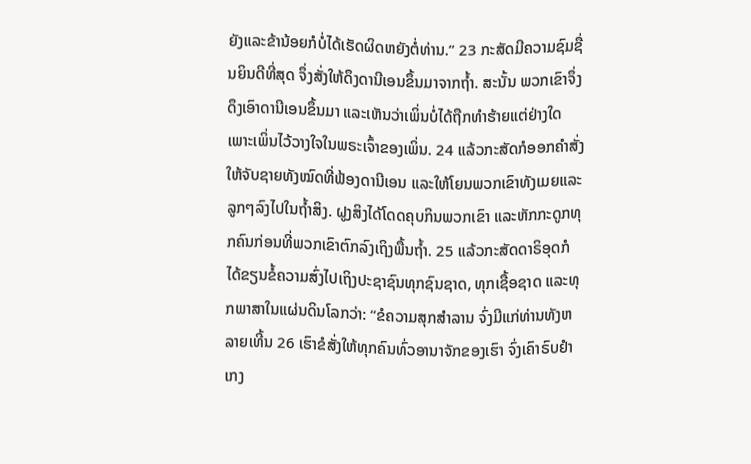ຍັງແລະຂ້ານ້ອຍກໍບໍ່ໄດ້ເຮັດຜິດຫຍັງຕໍ່ທ່ານ.” 23 ກະສັດມີຄວາມຊົມຊື່ນຍິນດີທີ່ສຸດ ຈຶ່ງສັ່ງໃຫ້ດຶງດານີເອນຂຶ້ນມາຈາກຖໍ້າ. ສະນັ້ນ ພວກເຂົາຈຶ່ງດຶງເອົາດານີເອນຂຶ້ນມາ ແລະເຫັນວ່າເພິ່ນບໍ່ໄດ້ຖືກທຳຮ້າຍແຕ່ຢ່າງໃດ ເພາະເພິ່ນໄວ້ວາງໃຈໃນພຣະເຈົ້າຂອງເພິ່ນ. 24 ແລ້ວກະສັດກໍອອກຄຳສັ່ງໃຫ້ຈັບຊາຍທັງໝົດທີ່ຟ້ອງດານີເອນ ແລະໃຫ້ໂຍນພວກເຂົາທັງເມຍແລະລູກໆລົງໄປໃນຖໍ້າສິງ. ຝູງສິງໄດ້ໂດດຄຸບກິນພວກເຂົາ ແລະຫັກກະດູກທຸກຄົນກ່ອນທີ່ພວກເຂົາຕົກລົງເຖິງພື້ນຖໍ້າ. 25 ແລ້ວກະສັດດາຣິອຸດກໍໄດ້ຂຽນຂໍ້ຄວາມສົ່ງໄປເຖິງປະຊາຊົນທຸກຊົນຊາດ, ທຸກເຊື້ອຊາດ ແລະທຸກພາສາໃນແຜ່ນດິນໂລກວ່າ: “ຂໍຄວາມສຸກສຳລານ ຈົ່ງມີແກ່ທ່ານທັງຫລາຍເທີ້ນ 26 ເຮົາຂໍສັ່ງໃຫ້ທຸກຄົນທົ່ວອານາຈັກຂອງເຮົາ ຈົ່ງເຄົາຣົບຢຳເກງ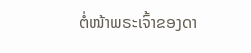ຕໍ່ໜ້າພຣະເຈົ້າຂອງດາ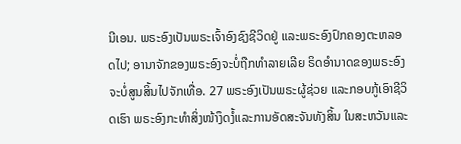ນີເອນ. ພຣະອົງເປັນພຣະເຈົ້າອົງຊົງຊີວິດຢູ່ ແລະພຣະອົງປົກຄອງຕະຫລອດໄປ; ອານາຈັກຂອງພຣະອົງຈະບໍ່ຖືກທຳລາຍເລີຍ ຣິດອຳນາດຂອງພຣະອົງຈະບໍ່ສູນສິ້ນໄປຈັກເທື່ອ. 27 ພຣະອົງເປັນພຣະຜູ້ຊ່ວຍ ແລະກອບກູ້ເອົາຊີວິດເຮົາ ພຣະອົງກະທຳສິ່ງໜ້າງຶດງໍ້ແລະການອັດສະຈັນທັງສິ້ນ ໃນສະຫວັນແລະ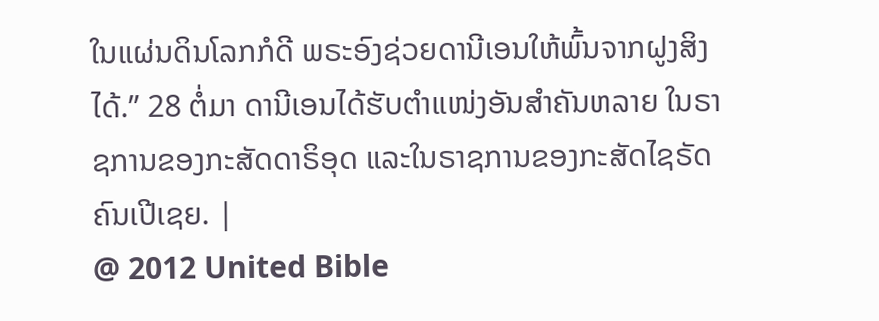ໃນແຜ່ນດິນໂລກກໍດີ ພຣະອົງຊ່ວຍດານີເອນໃຫ້ພົ້ນຈາກຝູງສິງໄດ້.” 28 ຕໍ່ມາ ດານີເອນໄດ້ຮັບຕຳແໜ່ງອັນສຳຄັນຫລາຍ ໃນຣາຊການຂອງກະສັດດາຣິອຸດ ແລະໃນຣາຊການຂອງກະສັດໄຊຣັດຄົນເປີເຊຍ. |
@ 2012 United Bible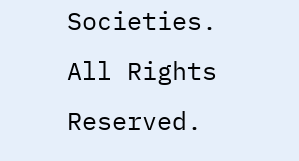Societies. All Rights Reserved.